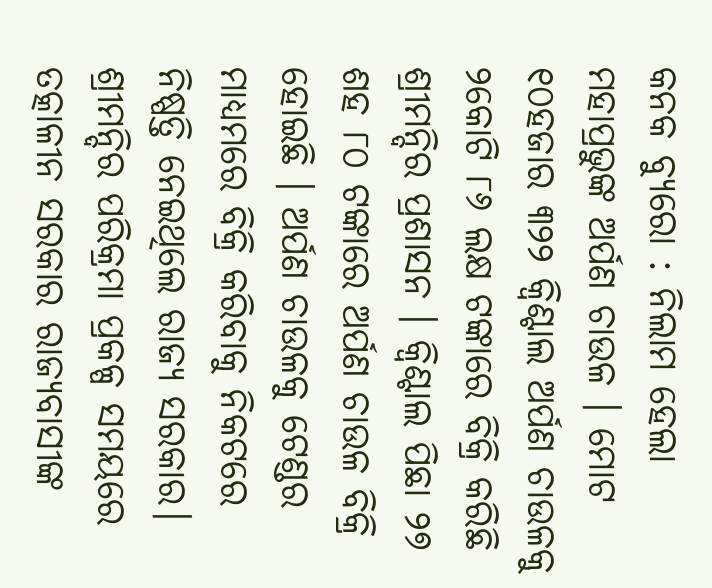କନକ ବ୍ୟୁରୋ : ନିଲାମ ହେଲା ମହାପ୍ରଭୁଙ୍କ ଅର୍ପଣ ଚାଉଳ । ମୋଟ ୧୦ହଜାର ୩୨୨ କ୍ବିଣ୍ଟାଲ ଅର୍ପଣ ଚାଉଳକୁ ୨କୋଟି ୮୬ ଲକ୍ଷ ଟଙ୍କାରେ ବିକ୍ରି କରିଛି ଶ୍ରୀମନ୍ଦିର ପ୍ରଶାସନ । କ୍ବିଣ୍ଟାଲ ପିଛା ୨୭ ଶହ ୮୦ ଟଙ୍କାରେ ଅର୍ପଣ ଚାଉଳ ବିକ୍ରି ହୋଇଛି । ଅର୍ପଣ ଚାଉଳକୁ ଟେଣ୍ଡର ମାଧ୍ୟମରେ ବିକ୍ରି କରିବାକୁ ନିକଟରେ ନିଷ୍ପତ୍ତି ନେଇଥିଲେ ରାଜ୍ୟ ସରକାର। ଶ୍ରୀମନ୍ଦିର ପରିକ୍ରମା ପ୍ରକଳ୍ପ ସମୟରେ ତତ୍କାଳୀନ ସରକାର ରାଜ୍ୟବାସୀଙ୍କ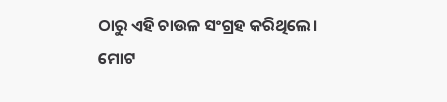ଠାରୁ ଏହି ଚାଉଳ ସଂଗ୍ରହ କରିଥିଲେ।
ମୋଟ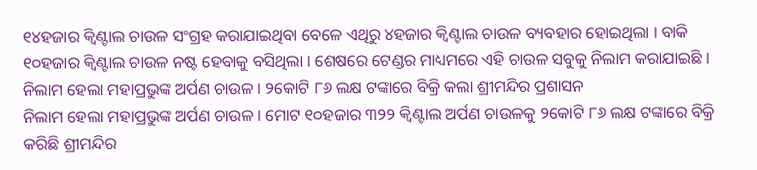୧୪ହଜାର କ୍ବିଣ୍ଟାଲ ଚାଉଳ ସଂଗ୍ରହ କରାଯାଇଥିବା ବେଳେ ଏଥିରୁ ୪ହଜାର କ୍ବିଣ୍ଟାଲ ଚାଉଳ ବ୍ୟବହାର ହୋଇଥିଲା । ବାକି ୧୦ହଜାର କ୍ବିଣ୍ଟାଲ ଚାଉଳ ନଷ୍ଟ ହେବାକୁ ବସିଥିଲା । ଶେଷରେ ଟେଣ୍ଡର ମାଧ୍ୟମରେ ଏହି ଚାଉଳ ସବୁକୁ ନିଲାମ କରାଯାଇଛି ।
ନିଲାମ ହେଲା ମହାପ୍ରଭୁଙ୍କ ଅର୍ପଣ ଚାଉଳ । ୨କୋଟି ୮୬ ଲକ୍ଷ ଟଙ୍କାରେ ବିକ୍ରି କଲା ଶ୍ରୀମନ୍ଦିର ପ୍ରଶାସନ
ନିଲାମ ହେଲା ମହାପ୍ରଭୁଙ୍କ ଅର୍ପଣ ଚାଉଳ । ମୋଟ ୧୦ହଜାର ୩୨୨ କ୍ବିଣ୍ଟାଲ ଅର୍ପଣ ଚାଉଳକୁ ୨କୋଟି ୮୬ ଲକ୍ଷ ଟଙ୍କାରେ ବିକ୍ରି କରିଛି ଶ୍ରୀମନ୍ଦିର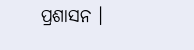ପ୍ରଶାସନ ।